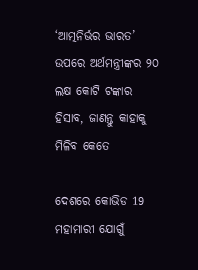‘ଆତ୍ମନିର୍ଭର ଭାରତ’ ଉପରେ ଅର୍ଥମନ୍ତ୍ରୀଙ୍କର ୨୦ ଲକ୍ଷ କୋଟି ଟଙ୍କାର ହିସାବ, ଜାଣନ୍ତୁ କାହାକୁ ମିଳିବ କେତେ

ଦେଶରେ କୋଭିଡ 19 ମହାମାରୀ ଯୋଗୁଁ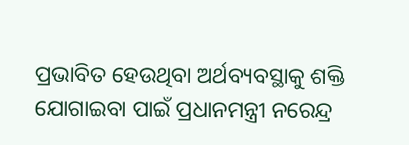ପ୍ରଭାବିତ ହେଉଥିବା ଅର୍ଥବ୍ୟବସ୍ଥାକୁ ଶକ୍ତି ଯୋଗାଇବା ପାଇଁ ପ୍ରଧାନମନ୍ତ୍ରୀ ନରେନ୍ଦ୍ର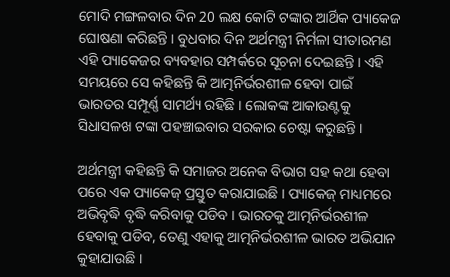ମୋଦି ମଙ୍ଗଳବାର ଦିନ 20 ଲକ୍ଷ କୋଟି ଟଙ୍କାର ଆର୍ଥିକ ପ୍ୟାକେଜ ଘୋଷଣା କରିଛନ୍ତି । ବୁଧବାର ଦିନ ଅର୍ଥମନ୍ତ୍ରୀ ନିର୍ମଳା ସୀତାରମଣ ଏହି ପ୍ୟାକେଜର ବ୍ୟବହାର ସମ୍ପର୍କରେ ସୂଚନା ଦେଇଛନ୍ତି । ଏହି ସମୟରେ ସେ କହିଛନ୍ତି କି ଆତ୍ମନିର୍ଭରଶୀଳ ହେବା ପାଇଁ ଭାରତର ସମ୍ପୂର୍ଣ୍ଣ ସାମର୍ଥ୍ୟ ରହିଛି । ଲୋକଙ୍କ ଆକାଉଣ୍ଟକୁ ସିଧାସଳଖ ଟଙ୍କା ପହଞ୍ଚାଇବାର ସରକାର ଚେଷ୍ଟା କରୁଛନ୍ତି ।

ଅର୍ଥମନ୍ତ୍ରୀ କହିଛନ୍ତି କି ସମାଜର ଅନେକ ବିଭାଗ ସହ କଥା ହେବା ପରେ ଏକ ପ୍ୟାକେଜ୍ ପ୍ରସ୍ତୁତ କରାଯାଇଛି । ପ୍ୟାକେଜ୍ ମାଧ୍ୟମରେ ଅଭିବୃଦ୍ଧି ବୃଦ୍ଧି କରିବାକୁ ପଡିବ । ଭାରତକୁ ଆତ୍ମନିର୍ଭରଶୀଳ ହେବାକୁ ପଡିବ, ତେଣୁ ଏହାକୁ ଆତ୍ମନିର୍ଭରଶୀଳ ଭାରତ ଅଭିଯାନ କୁହାଯାଉଛି ।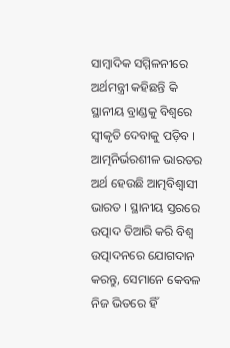ସାମ୍ବାଦିକ ସମ୍ମିଳନୀରେ ଅର୍ଥମନ୍ତ୍ରୀ କହିଛନ୍ତି କି ସ୍ଥାନୀୟ ବ୍ରାଣ୍ଡକୁ ବିଶ୍ୱରେ ସ୍ୱୀକୃତି ଦେବାକୁ ପଡ଼ିବ । ଆତ୍ମନିର୍ଭରଶୀଳ ଭାରତର ଅର୍ଥ ହେଉଛି ଆତ୍ମବିଶ୍ୱାସୀ ଭାରତ । ସ୍ଥାନୀୟ ସ୍ତରରେ ଉତ୍ପାଦ ତିଆରି କରି ବିଶ୍ୱ ଉତ୍ପାଦନରେ ଯୋଗଦାନ କରନ୍ତୁ, ସେମାନେ କେବଳ ନିଜ ଭିତରେ ହିଁ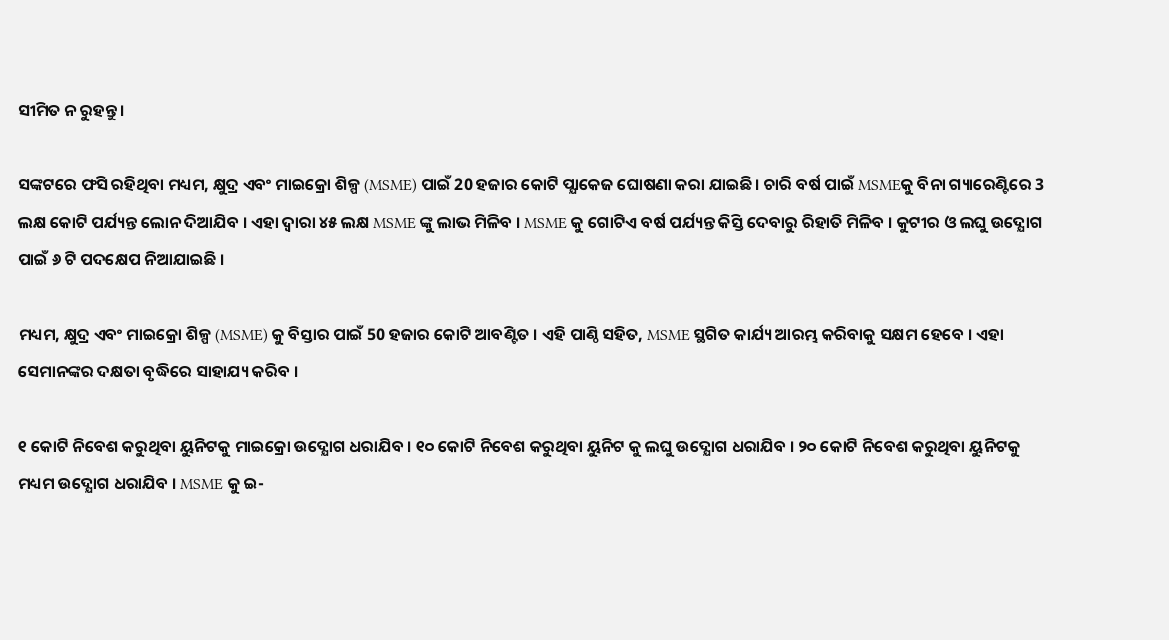ସୀମିତ ନ ରୁହନ୍ତୁ ।

ସଙ୍କଟରେ ଫସି ରହିଥିବା ମଧ୍ୟମ, କ୍ଷୁଦ୍ର ଏବଂ ମାଇକ୍ରୋ ଶିଳ୍ପ (MSME) ପାଇଁ 20 ହଜାର କୋଟି ପ୍ଯାକେଜ ଘୋଷଣା କରା ଯାଇଛି । ଚାରି ବର୍ଷ ପାଇଁ MSMEକୁ ବିନା ଗ୍ୟାରେଣ୍ଟିରେ 3 ଲକ୍ଷ କୋଟି ପର୍ଯ୍ୟନ୍ତ ଲୋନ ଦିଆଯିବ । ଏହା ଦ୍ଵାରା ୪୫ ଲକ୍ଷ MSME ଙ୍କୁ ଲାଭ ମିଳିବ । MSME କୁ ଗୋଟିଏ ବର୍ଷ ପର୍ଯ୍ୟନ୍ତ କିସ୍ତି ଦେବାରୁ ରିହାତି ମିଳିବ । କୁଟୀର ଓ ଲଘୁ ଉଦ୍ଯୋଗ ପାଇଁ ୬ ଟି ପଦକ୍ଷେପ ନିଆଯାଇଛି ।

ମଧ୍ୟମ, କ୍ଷୁଦ୍ର ଏବଂ ମାଇକ୍ରୋ ଶିଳ୍ପ (MSME) କୁ ବିସ୍ତାର ପାଇଁ 50 ହଜାର କୋଟି ଆବଣ୍ଟିତ । ଏହି ପାଣ୍ଠି ସହିତ, MSME ସ୍ଥଗିତ କାର୍ଯ୍ୟ ଆରମ୍ଭ କରିବାକୁ ସକ୍ଷମ ହେବେ । ଏହା ସେମାନଙ୍କର ଦକ୍ଷତା ବୃଦ୍ଧିରେ ସାହାଯ୍ୟ କରିବ ।

୧ କୋଟି ନିବେଶ କରୁଥିବା ୟୁନିଟକୁ ମାଇକ୍ରୋ ଉଦ୍ଯୋଗ ଧରାଯିବ । ୧୦ କୋଟି ନିବେଶ କରୁଥିବା ୟୁନିଟ କୁ ଲଘୁ ଉଦ୍ଯୋଗ ଧରାଯିବ । ୨୦ କୋଟି ନିବେଶ କରୁଥିବା ୟୁନିଟକୁ ମଧ୍ୟମ ଉଦ୍ଯୋଗ ଧରାଯିବ । MSME କୁ ଇ-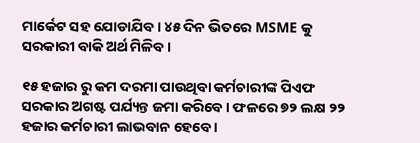ମାର୍କେଟ ସହ ଯୋଡାଯିବ । ୪୫ ଦିନ ଭିତରେ MSME କୁ ସରକାରୀ ବାକି ଅର୍ଥ ମିଳିବ ।

୧୫ ହଜାର ରୁ କମ ଦରମା ପାଉଥିବା କର୍ମଚାରୀଙ୍କ ପିଏଫ ସରକାର ଅଗଷ୍ଟ ପର୍ଯ୍ୟନ୍ତ ଜମା କରିବେ । ଫଳରେ ୭୨ ଲକ୍ଷ ୨୨ ହଜାର କର୍ମଚାରୀ ଲାଭବାନ ହେବେ ।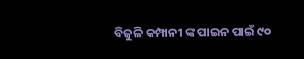ବିଜୁଳି କମ୍ପାନୀ ଙ୍କ ପାଇନ ପାଇଁ ୯୦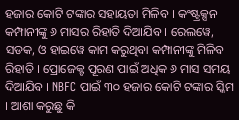ହଜାର କୋଟି ଟଙ୍କାର ସହାୟତା ମିଳିବ । କଂଷ୍ଟ୍ରକ୍ସନ କମ୍ପାନୀଙ୍କୁ ୬ ମାସର ରିହାତି ଦିଆଯିବ । ରେଲୱେ, ସଡକ, ଓ ହାଇୱେ କାମ କରୁଥିବା କମ୍ପାନୀଙ୍କୁ ମିଳିବ ରିହାତି । ପ୍ରୋଜେକ୍ଟ ପୂରଣ ପାଇଁ ଅଧିକ ୬ ମାସ ସମୟ ଦିଆଯିବ । NBFC ପାଇଁ ୩୦ ହଜାର କୋଟି ଟଙ୍କାର ସ୍କିମ । ଆଶା କରୁଛୁ କି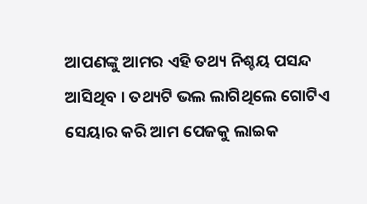ଆପଣଙ୍କୁ ଆମର ଏହି ତଥ୍ୟ ନିଶ୍ଚୟ ପସନ୍ଦ ଆସିଥିବ । ତଥ୍ୟଟି ଭଲ ଲାଗିଥିଲେ ଗୋଟିଏ ସେୟାର କରି ଆମ ପେଜକୁ ଲାଇକ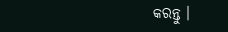କରନ୍ତୁ ।